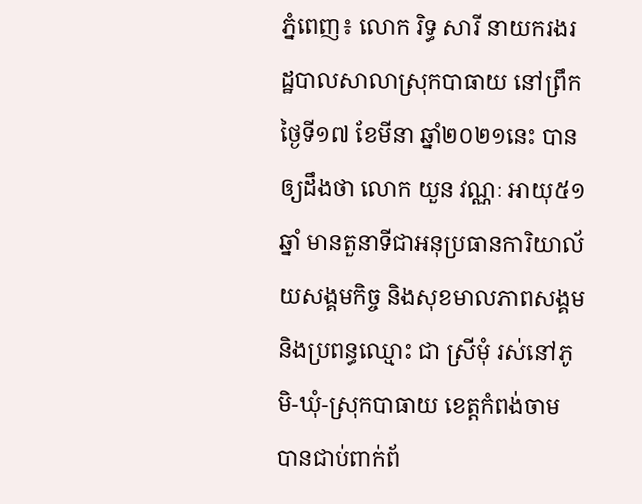ភ្នំពេញ៖ លោក រិទ្ធ សារី នាយករងរដ្ឋបាលសាលាស្រុកបាធាយ នៅព្រឹកថ្ងៃទី១៧ ខែមីនា ឆ្នាំ២០២១នេះ បានឲ្យដឹងថា លោក យួន វណ្ណៈ អាយុ៥១ឆ្នាំ មានតួនាទីជាអនុប្រធានការិយាល័យសង្គមកិច្ច និងសុខមាលភាពសង្គម និងប្រពន្ធឈ្មោះ ជា ស្រីមុំ រស់នៅភូមិ-ឃុំ-ស្រុកបាធាយ ខេត្តកំពង់ចាម បានជាប់ពាក់ព័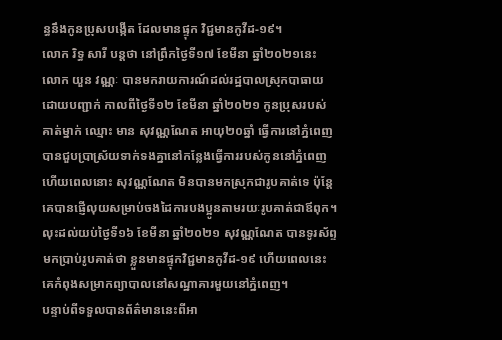ន្ធនឹងកូនប្រុសបង្កើត ដែលមានផ្ទុក វិជ្ជមានកូវីដ-១៩។
លោក រិទ្ធ សារី បន្តថា នៅព្រឹកថ្ងៃទី១៧ ខែមីនា ឆ្នាំ២០២១នេះ លោក យួន វណ្ណៈ បានមករាយការណ៍ដល់រដ្ឋបាលស្រុកបាធាយដោយបញ្ជាក់ កាលពីថ្ងៃទី១២ ខែមីនា ឆ្នាំ២០២១ កូនប្រុសរបស់គាត់ម្នាក់ ឈ្មោះ មាន សុវណ្ណណែត អាយុ២០ឆ្នាំ ធ្វើការនៅភ្នំពេញ បានជួបប្រាស្រ័យទាក់ទងគ្នានៅកន្លែងធ្វើការរបស់កូននៅភ្នំពេញ ហើយពេលនោះ សុវណ្ណណែត មិនបានមកស្រុកជារូបគាត់ទេ ប៉ុន្តែគេបានផ្ញើលុយសម្រាប់ចងដៃការបងប្អូនតាមរយៈរូបគាត់ជាឪពុក។ លុះដល់យប់ថ្ងៃទី១៦ ខែមីនា ឆ្នាំ២០២១ សុវណ្ណណែត បានទូរស័ព្ទមកប្រាប់រូបគាត់ថា ខ្លួនមានផ្ទុកវិជ្ជមានកូវីដ-១៩ ហើយពេលនេះគេកំពុងសម្រាកព្យាបាលនៅសណ្ឋាគារមួយនៅភ្នំពេញ។
បន្ទាប់ពីទទួលបានព័ត៌មាននេះពីអា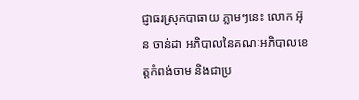ជ្ញាធរស្រុកបាធាយ ភ្លាមៗនេះ លោក អ៊ុន ចាន់ដា អភិបាលនៃគណៈអភិបាលខេត្តកំពង់ចាម និងជាប្រ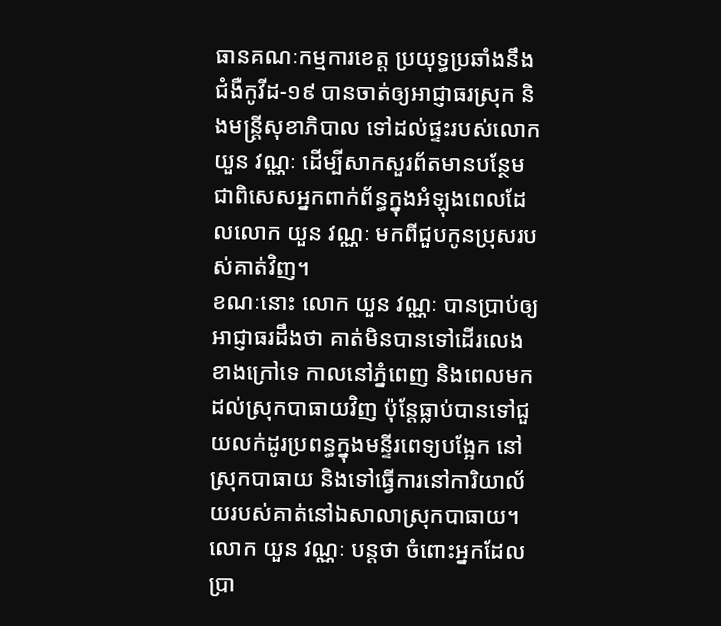ធានគណៈកម្មការខេត្ត ប្រយុទ្ធប្រឆាំងនឹងជំងឺកូវីដ-១៩ បានចាត់ឲ្យអាជ្ញាធរស្រុក និងមន្ត្រីសុខាភិបាល ទៅដល់ផ្ទះរបស់លោក យួន វណ្ណៈ ដើម្បីសាកសួរព័តមានបន្ថែម ជាពិសេសអ្នកពាក់ព័ន្ធក្នុងអំឡុងពេលដែលលោក យួន វណ្ណៈ មកពីជួបកូនប្រុសរបស់គាត់វិញ។
ខណៈនោះ លោក យួន វណ្ណៈ បានប្រាប់ឲ្យអាជ្ញាធរដឹងថា គាត់មិនបានទៅដើរលេងខាងក្រៅទេ កាលនៅភ្នំពេញ និងពេលមកដល់ស្រុកបាធាយវិញ ប៉ុន្តែធ្លាប់បានទៅជួយលក់ដូរប្រពន្ធក្នុងមន្ទីរពេទ្យបង្អែក នៅស្រុកបាធាយ និងទៅធ្វើការនៅការិយាល័យរបស់គាត់នៅឯសាលាស្រុកបាធាយ។
លោក យួន វណ្ណៈ បន្តថា ចំពោះអ្នកដែលប្រា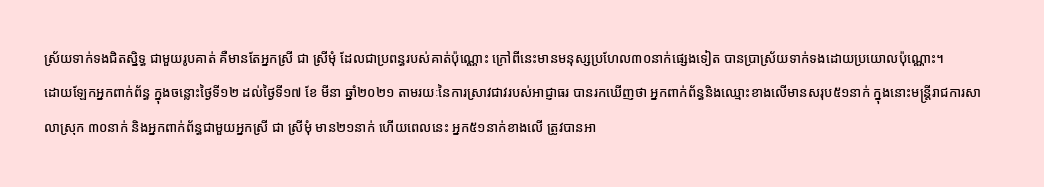ស្រ័យទាក់ទងជិតស្និទ្ធ ជាមួយរូបគាត់ គឺមានតែអ្នកស្រី ជា ស្រីមុំ ដែលជាប្រពន្ធរបស់គាត់ប៉ុណ្ណោះ ក្រៅពីនេះមានមនុស្សប្រហែល៣០នាក់ផ្សេងទៀត បានប្រាស្រ័យទាក់ទងដោយប្រយោលប៉ុណ្ណោះ។
ដោយឡែកអ្នកពាក់ព័ន្ធ ក្នុងចន្លោះថ្ងៃទី១២ ដល់ថ្ងៃទី១៧ ខែ មីនា ឆ្នាំ២០២១ តាមរយៈនៃការស្រាវជាវរបស់អាជ្ញាធរ បានរកឃើញថា អ្នកពាក់ព័ន្ធនិងឈ្មោះខាងលើមានសរុប៥១នាក់ ក្នុងនោះមន្ត្រីរាជការសាលាស្រុក ៣០នាក់ និងអ្នកពាក់ព័ន្ធជាមួយអ្នកស្រី ជា ស្រីមុំ មាន២១នាក់ ហើយពេលនេះ អ្នក៥១នាក់ខាងលើ ត្រូវបានអា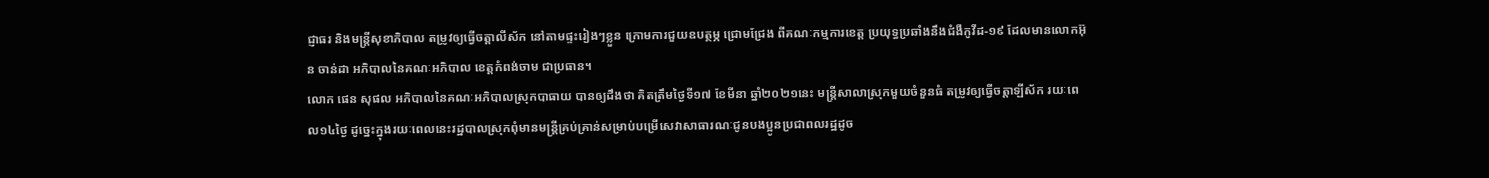ជ្ញាធរ និងមន្ត្រីសុខាភិបាល តម្រូវឲ្យធ្វើចត្តាលីស័ក នៅតាមផ្ទះរៀងៗខ្លួន ក្រោមការជួយឧបត្ថម្ភ ជ្រោមជ្រែង ពីគណៈកម្មការខេត្ត ប្រយុទ្ធប្រឆាំងនឹងជំងឺកូវីដ-១៩ ដែលមានលោកអ៊ុន ចាន់ដា អភិបាលនៃគណៈអភិបាល ខេត្តកំពង់ចាម ជាប្រធាន។
លោក ផេន សុផល អភិបាលនៃគណៈអភិបាលស្រុកបាធាយ បានឲ្យដឹងថា គិតត្រឹមថ្ងៃទី១៧ ខែមីនា ឆ្នាំ២០២១នេះ មន្ត្រីសាលាស្រុកមួយចំនួនធំ តម្រូវឲ្យធ្វើចត្តាឡីស័ក រយៈពេល១៤ថ្ងៃ ដូច្នេះក្នុងរយៈពេលនេះរដ្ឋបាលស្រុកពុំមានមន្ត្រីគ្រប់គ្រាន់សម្រាប់បម្រើសេវាសាធារណៈជូនបងប្អូនប្រជាពលរដ្ឋដូច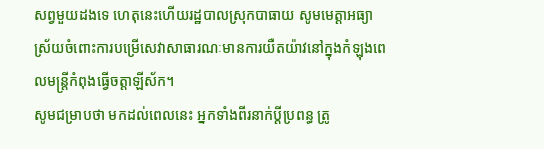សព្វមួយដងទេ ហេតុនេះហើយរដ្ឋបាលស្រុកបាធាយ សូមមេត្តាអធ្យាស្រ័យចំពោះការបម្រើសេវាសាធារណៈមានការយឺតយ៉ាវនៅក្នុងកំឡុងពេលមន្ត្រីកំពុងធ្វើចត្តាឡីស័ក។
សូមជម្រាបថា មកដល់ពេលនេះ អ្នកទាំងពីរនាក់ប្តីប្រពន្ធ ត្រូ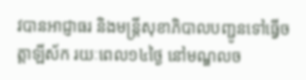វបានអាជ្ញាធរ និងមន្ត្រីសុខាភិបាលបញ្ជូនទៅធ្វើចត្តាឡីស័ក រយៈពេល១៤ថ្ងៃ នៅមណ្ឌលច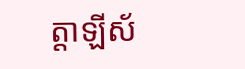ត្តាឡីស័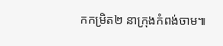កកម្រិត២ នាក្រុងកំពង់ចាម៕